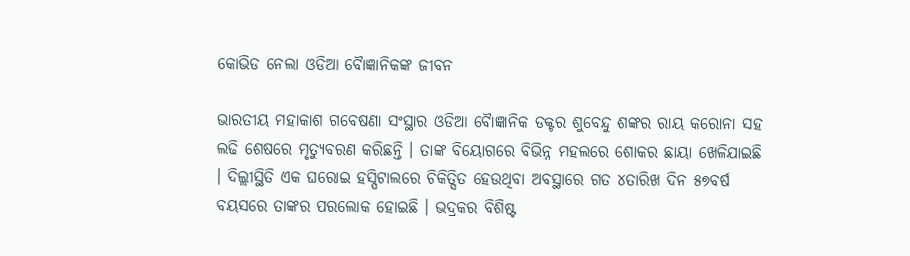କୋଭିଡ ନେଲା ଓଡିଆ ବୈାଜ୍ଞାନିକଙ୍କ ଜୀବନ

ଭାରତୀୟ ମହାକାଶ ଗବେଷଣା ସଂସ୍ଥାର ଓଡିଆ ବୈାଜ୍ଞାନିକ ଡକ୍ଟର ଶୁବେନ୍ଦୁ ଶଙ୍କର ରାୟ କରୋନା ସହ ଲଢି ଶେଷରେ ମୃତ୍ୟୁବରଣ କରିଛନ୍ତି । ତାଙ୍କ ବିୟୋଗରେ ବିଭିନ୍ନ ମହଲରେ ଶୋକର ଛାୟା ଖେଳିଯାଇଛି । ଦିଲ୍ଲୀସ୍ଥିତି ଏକ ଘରୋଇ ହସ୍ପିଟାଲରେ ଚିକିତ୍ସିତ ହେଉଥିବା ଅବସ୍ଥାରେ ଗତ ୪ତାରିଖ ଦିନ ୫୭ବର୍ଷ ବୟସରେ ତାଙ୍କର ପରଲୋକ ହୋଇଛି । ଭଦ୍ରକର ବିଶିଷ୍ଟ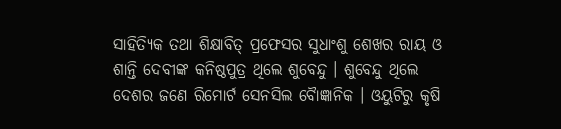ସାହିତ୍ୟିକ ତଥା ଶିକ୍ଷାବିତ୍ ପ୍ରଫେସର ସୁଧାଂଶୁ ଶେଖର ରାୟ ଓ ଶାନ୍ତି ଦେବୀଙ୍କ କନିଷ୍ଠପୁତ୍ର ଥିଲେ ଶୁବେନ୍ଦୁ । ଶୁବେନ୍ଦୁ ଥିଲେ ଦେଶର ଜଣେ ରିମୋର୍ଟ ସେନସିଲ ବୈାଜ୍ଞାନିକ । ଓୟୁଟିରୁ କୃଷି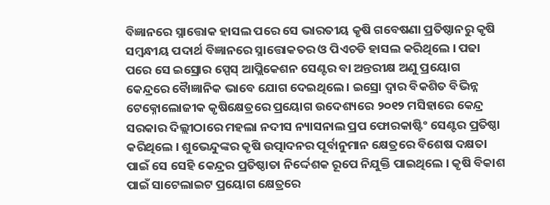ବିଜ୍ଞାନରେ ସ୍ନାତ୍ତୋକ ହାସଲ ପରେ ସେ ଭାରତୀୟ କୃଷି ଗବେଷଣା ପ୍ରତିଷ୍ଠାନରୁ କୃଷି ସମ୍ବନ୍ଧୀୟ ପଦାର୍ଥ ବିଜ୍ଞାନରେ ସ୍ନାତ୍ତୋକତର ଓ ପିଏଚଡି ହାସଲ କରିଥିଲେ । ପଢା ପରେ ସେ ଇସ୍ରୋର ସ୍ପେସ୍ ଆପ୍ଲିକେଶନ ସେଣ୍ଟର ବା ଅନ୍ତରୀକ୍ଷ ଅଣୁ ପ୍ରୟୋଗ କେନ୍ଦ୍ରରେ ବୈାଜ୍ଞାନିକ ଭାବେ ଯୋଗ ଦେଇଥିଲେ । ଇସ୍ରୋ ଦ୍ୱାର ବିକଶିତ ବିଭିନ୍ନ ଟେକ୍ନୋଲୋଜୀକ କୃଷିକ୍ଷେତ୍ରରେ ପ୍ରୟୋଗ ଉଦେଶ୍ୟରେ ୨୦୧୨ ମସିହାରେ କେନ୍ଦ୍ର ସରକାର ଦିଲ୍ଲୀଠାରେ ମହଲା ନଦୀସ ନ୍ୟାସନାଲ ପ୍ରପ ଫୋରକାଷ୍ଟିଂ ସେଣ୍ଟର ପ୍ରତିଷ୍ଠା କରିଥିଲେ । ଶୁଭେନ୍ଦୁଙ୍କର କୃଷି ଉତ୍ପାଦନର ପୂର୍ବାନୁମାନ କ୍ଷେତ୍ରରେ ବିଶେଷ ଦକ୍ଷତା ପାଇଁ ସେ ସେହି କେନ୍ଦ୍ରର ପ୍ରତିଷ୍ଠାତା ନିର୍ଦ୍ଦେଶକ ରୂପେ ନିଯୁକ୍ତି ପାଇଥିଲେ । କୃଷି ବିକାଶ ପାଇଁ ସାଟେଲାଇଟ ପ୍ରୟୋଗ କ୍ଷେତ୍ରରେ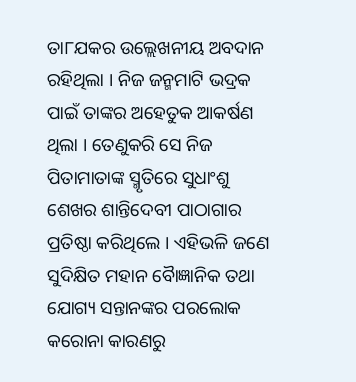ତା୮ଯକର ଉଲ୍ଲେଖନୀୟ ଅବଦାନ ରହିଥିଲା । ନିଜ ଜନ୍ମମାଟି ଭଦ୍ରକ ପାଇଁ ତାଙ୍କର ଅହେତୁକ ଆକର୍ଷଣ ଥିଲା । ତେଣୁକରି ସେ ନିଜ ପିତାମାତାଙ୍କ ସ୍ମୃତିରେ ସୁଧାଂଶୁ ଶେଖର ଶାନ୍ତିଦେବୀ ପାଠାଗାର ପ୍ରତିଷ୍ଠା କରିଥିଲେ । ଏହିଭଳି ଜଣେ ସୁଦିକ୍ଷିତ ମହାନ ବୈାଜ୍ଞାନିକ ତଥା ଯୋଗ୍ୟ ସନ୍ତାନଙ୍କର ପରଲୋକ କରୋନା କାରଣରୁ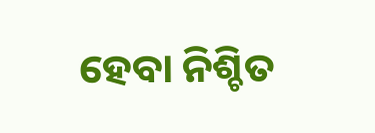ହେବା ନିଶ୍ଚିତ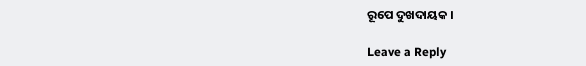ରୂପେ ଦୁଖଦାୟକ ।

Leave a Reply